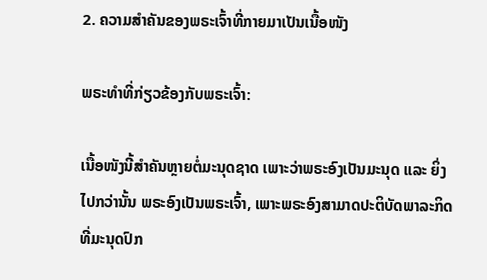2. ຄວາມສຳຄັນຂອງພຣະເຈົ້າທີ່ກາຍມາເປັນເນື້ອໜັງ

ພຣະທຳທີ່ກ່ຽວຂ້ອງກັບພຣະເຈົ້າ:

ເນື້ອໜັງນີ້ສຳຄັນຫຼາຍຕໍ່ມະນຸດຊາດ ເພາະວ່າພຣະອົງເປັນມະນຸດ ແລະ ຍິ່ງໄປກວ່ານັ້ນ ພຣະອົງເປັນພຣະເຈົ້າ, ເພາະພຣະອົງສາມາດປະຕິບັດພາລະກິດທີ່ມະນຸດປົກ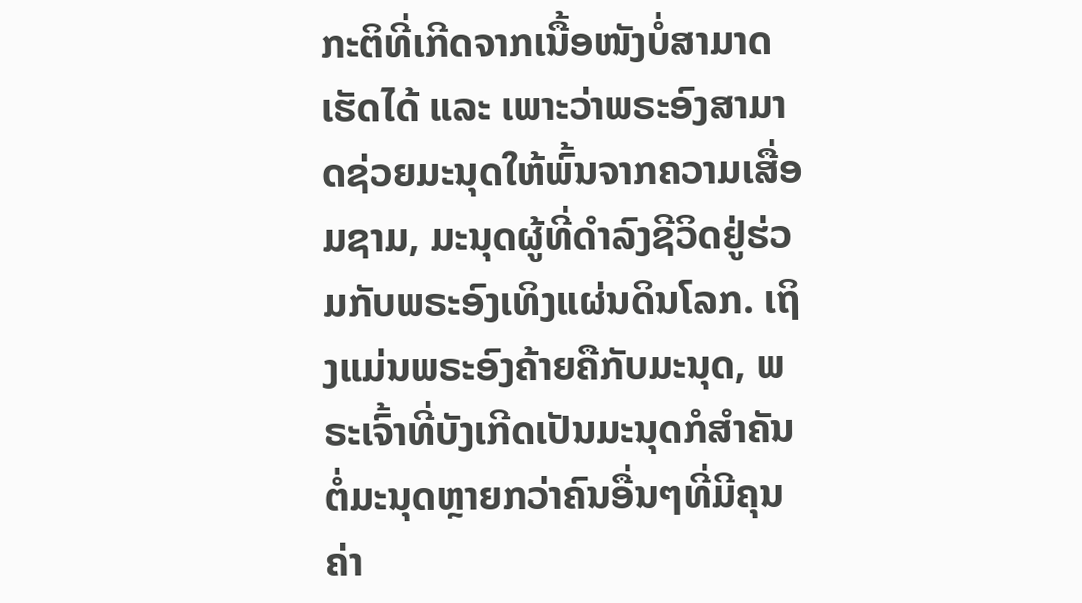ກະຕິທີ່ເກີດຈາກເນື້ອໜັງບໍ່ສາມາດເຮັດໄດ້ ແລະ ເພາະວ່າພຣະອົງສາມາດຊ່ວຍມະນຸດໃຫ້ພົ້ນຈາກຄວາມເສື່ອມຊາມ, ມະນຸດຜູ້ທີ່ດຳລົງຊີວິດຢູ່ຮ່ວມກັບພຣະອົງເທິງແຜ່ນດິນໂລກ. ເຖິງແມ່ນພຣະອົງຄ້າຍຄືກັບມະນຸດ, ພຣະເຈົ້າທີ່ບັງເກີດເປັນມະນຸດກໍສຳຄັນຕໍ່ມະນຸດຫຼາຍກວ່າຄົນອື່ນໆທີ່ມີຄຸນຄ່າ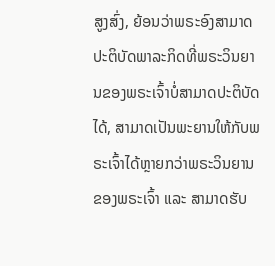ສູງສົ່ງ, ຍ້ອນວ່າພຣະອົງສາມາດປະຕິບັດພາລະກິດທີ່ພຣະວິນຍານຂອງພຣະເຈົ້າບໍ່ສາມາດປະຕິບັດໄດ້, ສາມາດເປັນພະຍານໃຫ້ກັບພຣະເຈົ້າໄດ້ຫຼາຍກວ່າພຣະວິນຍານຂອງພຣະເຈົ້າ ແລະ ສາມາດຮັບ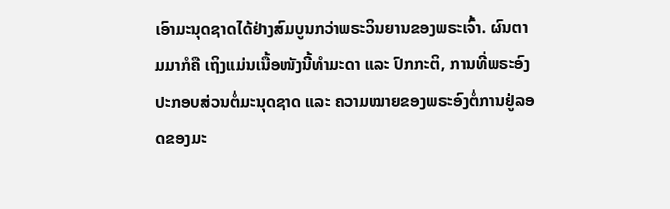ເອົາມະນຸດຊາດໄດ້ຢ່າງສົມບູນກວ່າພຣະວິນຍານຂອງພຣະເຈົ້າ. ຜົນຕາມມາກໍຄື ເຖິງແມ່ນເນື້ອໜັງນີ້ທຳມະດາ ແລະ ປົກກະຕິ, ການທີ່ພຣະອົງປະກອບສ່ວນຕໍ່ມະນຸດຊາດ ແລະ ຄວາມໝາຍຂອງພຣະອົງຕໍ່ການຢູ່ລອດຂອງມະ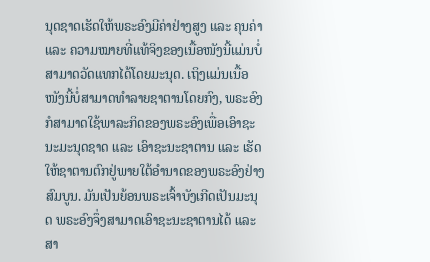ນຸດຊາດເຮັດໃຫ້ພຣະອົງມີຄ່າຢ່າງສູງ ແລະ ຄຸນຄ່າ ແລະ ຄວາມໝາຍທີ່ແທ້ຈິງຂອງເນື້ອໜັງນີ້ແມ່ນບໍ່ສາມາດວັດແທກໄດ້ໂດຍມະນຸດ. ເຖິງແມ່ນເນື້ອໜັງນີ້ບໍ່ສາມາດທຳລາຍຊາຕານໂດຍກົງ, ພຣະອົງກໍສາມາດໃຊ້ພາລະກິດຂອງພຣະອົງເພື່ອເອົາຊະນະມະນຸດຊາດ ແລະ ເອົາຊະນະຊາຕານ ແລະ ເຮັດໃຫ້ຊາຕານຕົກຢູ່ພາຍໃຕ້ອຳນາດຂອງພຣະອົງຢ່າງສົມບູນ. ມັນເປັນຍ້ອນພຣະເຈົ້າບັງເກີດເປັນມະນຸດ ພຣະອົງຈຶ່ງສາມາດເອົາຊະນະຊາຕານໄດ້ ແລະ ສາ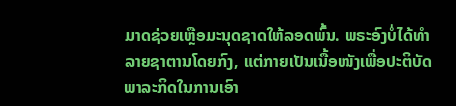ມາດຊ່ວຍເຫຼືອມະນຸດຊາດໃຫ້ລອດພົ້ນ. ພຣະອົງບໍ່ໄດ້ທຳລາຍຊາຕານໂດຍກົງ, ແຕ່ກາຍເປັນເນື້ອໜັງເພື່ອປະຕິບັດພາລະກິດໃນການເອົາ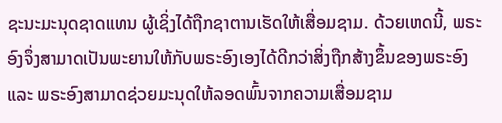ຊະນະມະນຸດຊາດແທນ ຜູ້ເຊິ່ງໄດ້ຖືກຊາຕານເຮັດໃຫ້ເສື່ອມຊາມ. ດ້ວຍເຫດນີ້, ພຣະອົງຈຶ່ງສາມາດເປັນພະຍານໃຫ້ກັບພຣະອົງເອງໄດ້ດີກວ່າສິ່ງຖືກສ້າງຂຶ້ນຂອງພຣະອົງ ແລະ ພຣະອົງສາມາດຊ່ວຍມະນຸດໃຫ້ລອດພົ້ນຈາກຄວາມເສື່ອມຊາມ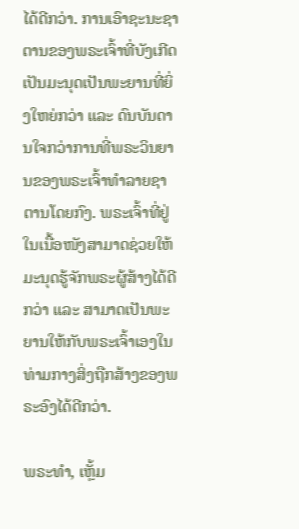ໄດ້ດີກວ່າ. ການເອົາຊະນະຊາຕານຂອງພຣະເຈົ້າທີ່ບັງເກີດເປັນມະນຸດເປັນພະຍານທີ່ຍິ່ງໃຫຍ່ກວ່າ ແລະ ດົນບັນດານໃຈກວ່າການທີ່ພຣະວິນຍານຂອງພຣະເຈົ້າທຳລາຍຊາຕານໂດຍກົງ. ພຣະເຈົ້າທີ່ຢູ່ໃນເນື້ອໜັງສາມາດຊ່ວຍໃຫ້ມະນຸດຮູ້ຈັກພຣະຜູ້ສ້າງໄດ້ດີກວ່າ ແລະ ສາມາດເປັນພະຍານໃຫ້ກັບພຣະເຈົ້າເອງໃນທ່າມກາງສິ່ງຖືກສ້າງຂອງພຣະອົງໄດ້ດີກວ່າ.

ພຣະທຳ, ເຫຼັ້ມ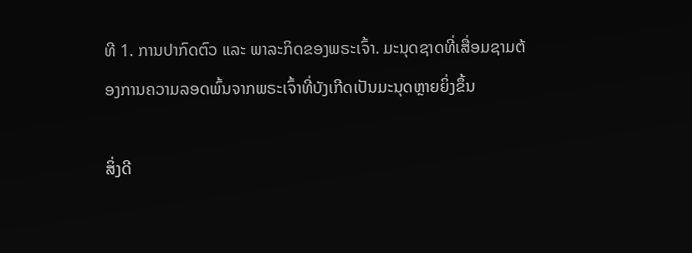ທີ 1. ການປາກົດຕົວ ແລະ ພາລະກິດຂອງພຣະເຈົ້າ. ມະນຸດຊາດທີ່ເສື່ອມຊາມຕ້ອງການຄວາມລອດພົ້ນຈາກພຣະເຈົ້າທີ່ບັງເກີດເປັນມະນຸດຫຼາຍຍິ່ງຂຶ້ນ

ສິ່ງດີ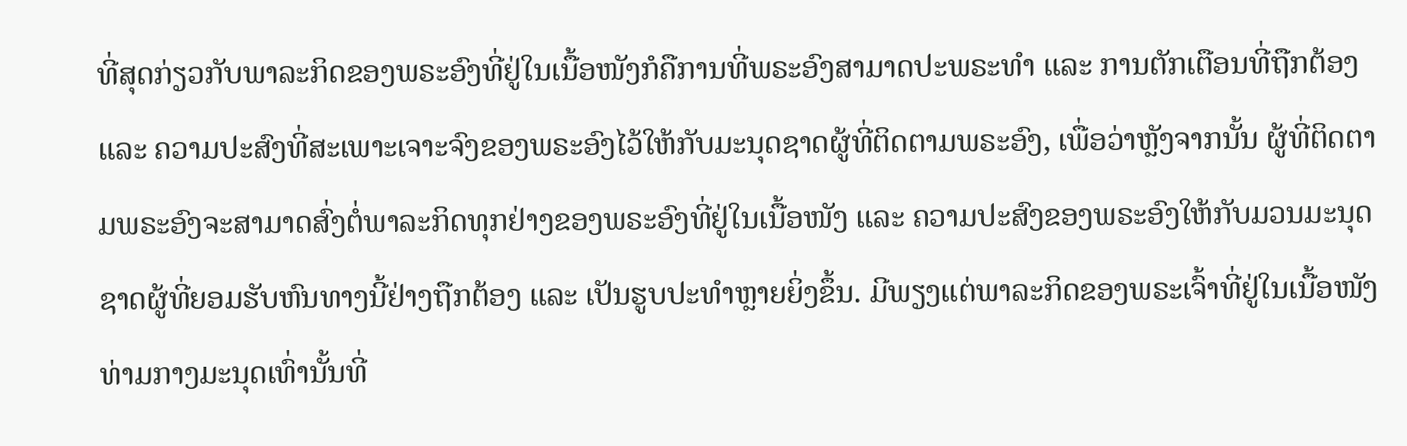ທີ່ສຸດກ່ຽວກັບພາລະກິດຂອງພຣະອົງທີ່ຢູ່ໃນເນື້ອໜັງກໍຄືການທີ່ພຣະອົງສາມາດປະພຣະທຳ ແລະ ການຕັກເຕືອນທີ່ຖືກຕ້ອງ ແລະ ຄວາມປະສົງທີ່ສະເພາະເຈາະຈົງຂອງພຣະອົງໄວ້ໃຫ້ກັບມະນຸດຊາດຜູ້ທີ່ຕິດຕາມພຣະອົງ, ເພື່ອວ່າຫຼັງຈາກນັ້ນ ຜູ້ທີ່ຕິດຕາມພຣະອົງຈະສາມາດສົ່ງຕໍ່ພາລະກິດທຸກຢ່າງຂອງພຣະອົງທີ່ຢູ່ໃນເນື້ອໜັງ ແລະ ຄວາມປະສົງຂອງພຣະອົງໃຫ້ກັບມວນມະນຸດຊາດຜູ້ທີ່ຍອມຮັບຫົນທາງນີ້ຢ່າງຖືກຕ້ອງ ແລະ ເປັນຮູບປະທໍາຫຼາຍຍິ່ງຂຶ້ນ. ມີພຽງແຕ່ພາລະກິດຂອງພຣະເຈົ້າທີ່ຢູ່ໃນເນື້ອໜັງທ່າມກາງມະນຸດເທົ່ານັ້ນທີ່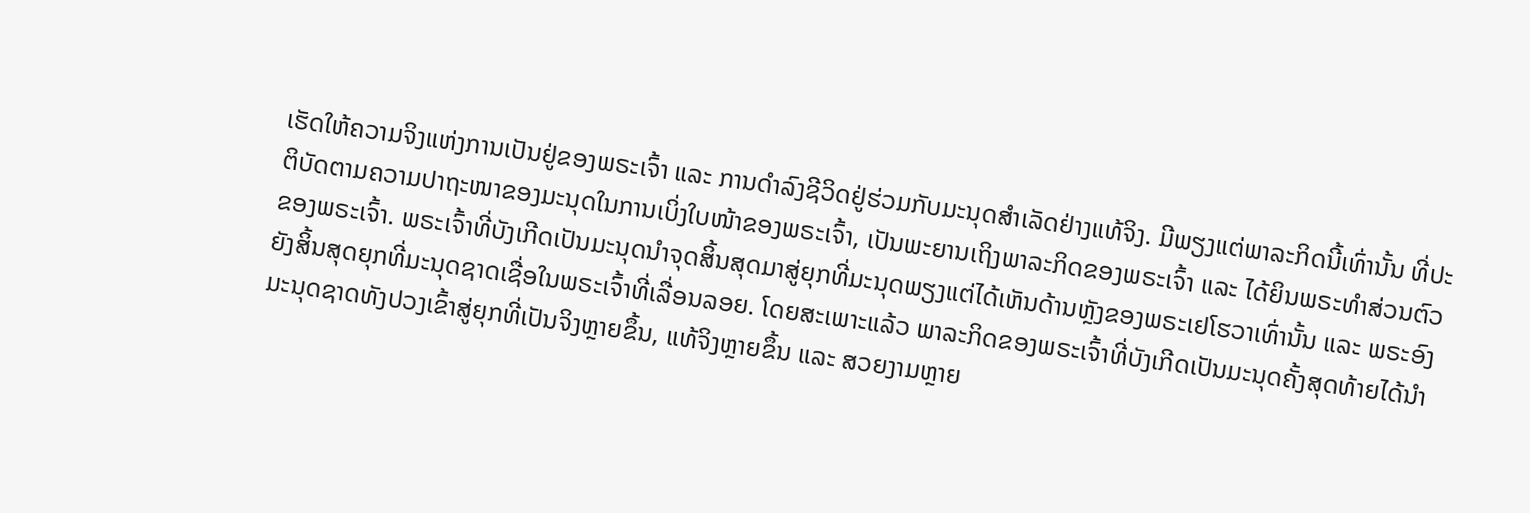ເຮັດໃຫ້ຄວາມຈິງແຫ່ງການເປັນຢູ່ຂອງພຣະເຈົ້າ ແລະ ການດຳລົງຊີວິດຢູ່ຮ່ວມກັບມະນຸດສຳເລັດຢ່າງແທ້ຈິງ. ມີພຽງແຕ່ພາລະກິດນີ້ເທົ່ານັ້ນ ທີ່ປະຕິບັດຕາມຄວາມປາຖະໜາຂອງມະນຸດໃນການເບິ່ງໃບໜ້າຂອງພຣະເຈົ້າ, ເປັນພະຍານເຖິງພາລະກິດຂອງພຣະເຈົ້າ ແລະ ໄດ້ຍິນພຣະທຳສ່ວນຕົວຂອງພຣະເຈົ້າ. ພຣະເຈົ້າທີ່ບັງເກີດເປັນມະນຸດນໍາຈຸດສິ້ນສຸດມາສູ່ຍຸກທີ່ມະນຸດພຽງແຕ່ໄດ້ເຫັນດ້ານຫຼັງຂອງພຣະເຢໂຮວາເທົ່ານັ້ນ ແລະ ພຣະອົງຍັງສິ້ນສຸດຍຸກທີ່ມະນຸດຊາດເຊື່ອໃນພຣະເຈົ້າທີ່ເລື່ອນລອຍ. ໂດຍສະເພາະແລ້ວ ພາລະກິດຂອງພຣະເຈົ້າທີ່ບັງເກີດເປັນມະນຸດຄັ້ງສຸດທ້າຍໄດ້ນໍາມະນຸດຊາດທັງປວງເຂົ້າສູ່ຍຸກທີ່ເປັນຈິງຫຼາຍຂຶ້ນ, ແທ້ຈິງຫຼາຍຂຶ້ນ ແລະ ສວຍງາມຫຼາຍ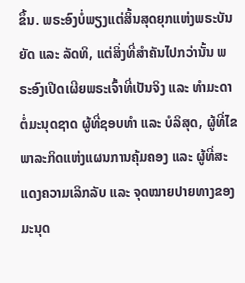ຂຶ້ນ. ພຣະອົງບໍ່ພຽງແຕ່ສິ້ນສຸດຍຸກແຫ່ງພຣະບັນຍັດ ແລະ ລັດທິ, ແຕ່ສິ່ງທີ່ສຳຄັນໄປກວ່ານັ້ນ ພຣະອົງເປີດເຜີຍພຣະເຈົ້າທີ່ເປັນຈິງ ແລະ ທຳມະດາຕໍ່ມະນຸດຊາດ ຜູ້ທີ່ຊອບທຳ ແລະ ບໍລິສຸດ, ຜູ້ທີ່ໄຂພາລະກິດແຫ່ງແຜນການຄຸ້ມຄອງ ແລະ ຜູ້ທີ່ສະແດງຄວາມເລິກລັບ ແລະ ຈຸດໝາຍປາຍທາງຂອງມະນຸດ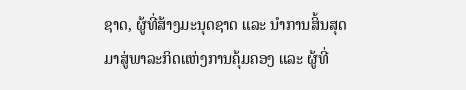ຊາດ, ຜູ້ທີ່ສ້າງມະນຸດຊາດ ແລະ ນໍາການສິ້ນສຸດມາສູ່ພາລະກິດແຫ່ງການຄຸ້ມຄອງ ແລະ ຜູ້ທີ່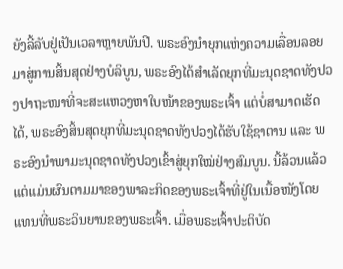ຍັງລີ້ລັບຢູ່ເປັນເວລາຫຼາຍພັນປີ. ພຣະອົງນໍາຍຸກແຫ່ງຄວາມເລື່ອນລອຍມາສູ່ການສິ້ນສຸດຢ່າງບໍລິບູນ, ພຣະອົງໄດ້ສໍາເລັດຍຸກທີ່ມະນຸດຊາດທັງປວງປາຖະໜາທີ່ຈະສະແຫວງຫາໃບໜ້າຂອງພຣະເຈົ້າ ແຕ່ບໍ່ສາມາດເຮັດໄດ້, ພຣະອົງສິ້ນສຸດຍຸກທີ່ມະນຸດຊາດທັງປວງໄດ້ຮັບໃຊ້ຊາຕານ ແລະ ພຣະອົງນໍາພາມະນຸດຊາດທັງປວງເຂົ້າສູ່ຍຸກໃໝ່ຢ່າງສົມບູນ. ນີ້ລ້ວນແລ້ວແຕ່ແມ່ນຜົນຕາມມາຂອງພາລະກິດຂອງພຣະເຈົ້າທີ່ຢູ່ໃນເນື້ອໜັງໂດຍແທນທີ່ພຣະວິນຍານຂອງພຣະເຈົ້າ. ເມື່ອພຣະເຈົ້າປະຕິບັດ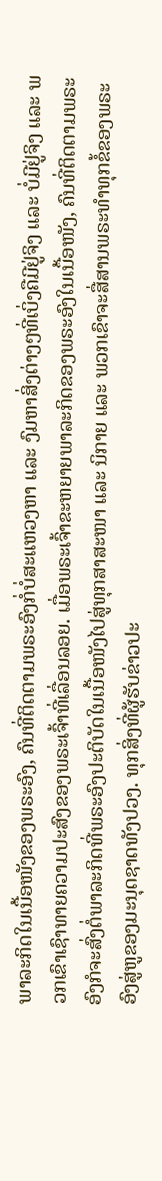ພາລະກິດໃນເນື້ອໜັງຂອງພຣະອົງ, ຄົນທີ່ຕິດຕາມພຣະອົງກໍ່ບໍ່ສະແຫວງຫາ ແລະ ງົມຫາສິ່ງຕ່າງໆທີ່ເບິ່ງຄືມີຢູ່ຈິງ ແລະ ບໍ່ມີຢູ່ຈິງ ແລະ ພວກເຂົາເຊົາທາຍຄວາມປະສົງຂອງພຣະເຈົ້າທີ່ເລື່ອນລອຍ. ເມື່ອພຣະເຈົ້າຂະຫຍາຍພາລະກິດຂອງພຣະອົງໃນເນື້ອໜັງ, ຄົນທີ່ຕິດຕາມພຣະອົງກໍຈະສົ່ງຕໍ່ພາລະກິດທີ່ພຣະອົງປະຕິບັດໃນເນື້ອໜັງໄປສູ່ທຸກສາສະໜາ ແລະ ນິກາຍ ແລະ ພວກເຂົາຈະສື່ສານພຣະທຳທຸກຂໍ້ຂອງພຣະອົງສູ່ຫູຂອງມະນຸດຊາດທັງປວງ. ທຸກສິ່ງທີ່ຜູ້ຮັບຂ່າວປະ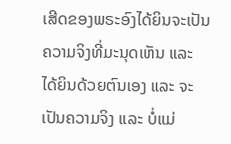ເສີດຂອງພຣະອົງໄດ້ຍິນຈະເປັນຄວາມຈິງທີ່ມະນຸດເຫັນ ແລະ ໄດ້ຍິນດ້ວຍຕົນເອງ ແລະ ຈະເປັນຄວາມຈິງ ແລະ ບໍ່ແມ່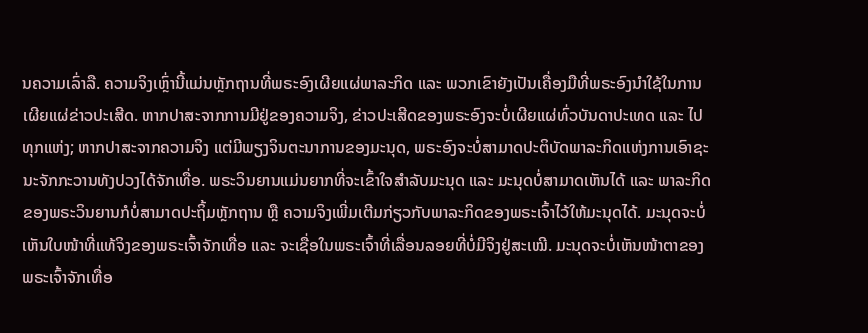ນຄວາມເລົ່າລື. ຄວາມຈິງເຫຼົ່ານີ້ແມ່ນຫຼັກຖານທີ່ພຣະອົງເຜີຍແຜ່ພາລະກິດ ແລະ ພວກເຂົາຍັງເປັນເຄື່ອງມືທີ່ພຣະອົງນໍາໃຊ້ໃນການເຜີຍແຜ່ຂ່າວປະເສີດ. ຫາກປາສະຈາກການມີຢູ່ຂອງຄວາມຈິງ, ຂ່າວປະເສີດຂອງພຣະອົງຈະບໍ່ເຜີຍແຜ່ທົ່ວບັນດາປະເທດ ແລະ ໄປທຸກແຫ່ງ; ຫາກປາສະຈາກຄວາມຈິງ ແຕ່ມີພຽງຈິນຕະນາການຂອງມະນຸດ, ພຣະອົງຈະບໍ່ສາມາດປະຕິບັດພາລະກິດແຫ່ງການເອົາຊະນະຈັກກະວານທັງປວງໄດ້ຈັກເທື່ອ. ພຣະວິນຍານແມ່ນຍາກທີ່ຈະເຂົ້າໃຈສຳລັບມະນຸດ ແລະ ມະນຸດບໍ່ສາມາດເຫັນໄດ້ ແລະ ພາລະກິດຂອງພຣະວິນຍານກໍບໍ່ສາມາດປະຖິ້ມຫຼັກຖານ ຫຼື ຄວາມຈິງເພີ່ມເຕີມກ່ຽວກັບພາລະກິດຂອງພຣະເຈົ້າໄວ້ໃຫ້ມະນຸດໄດ້. ມະນຸດຈະບໍ່ເຫັນໃບໜ້າທີ່ແທ້ຈິງຂອງພຣະເຈົ້າຈັກເທື່ອ ແລະ ຈະເຊື່ອໃນພຣະເຈົ້າທີ່ເລື່ອນລອຍທີ່ບໍ່ມີຈິງຢູ່ສະເໝີ. ມະນຸດຈະບໍ່ເຫັນໜ້າຕາຂອງພຣະເຈົ້າຈັກເທື່ອ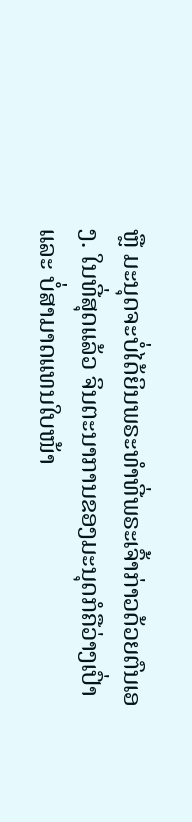ຫຼື ມະນຸດຈະບໍ່ໄດ້ຍິນພຣະທຳທີ່ພຣະເຈົ້າກ່າວດ້ວຍຕົນເອງ. ໃນທີ່ສຸດແລ້ວ ຈິນຕະນາການຂອງມະນຸດກໍຄືວ່າງເປົ່າ ແລະ ບໍ່ສາມາດແທນໃບໜ້າ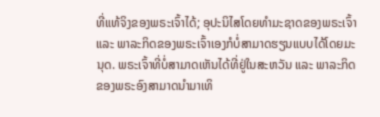ທີ່ແທ້ຈິງຂອງພຣະເຈົ້າໄດ້; ອຸປະນິໄສໂດຍທຳມະຊາດຂອງພຣະເຈົ້າ ແລະ ພາລະກິດຂອງພຣະເຈົ້າເອງກໍບໍ່ສາມາດຮຽນແບບໄດ້ໂດຍມະນຸດ. ພຣະເຈົ້າທີ່ບໍ່ສາມາດເຫັນໄດ້ທີ່ຢູ່ໃນສະຫວັນ ແລະ ພາລະກິດຂອງພຣະອົງສາມາດນໍາມາເທິ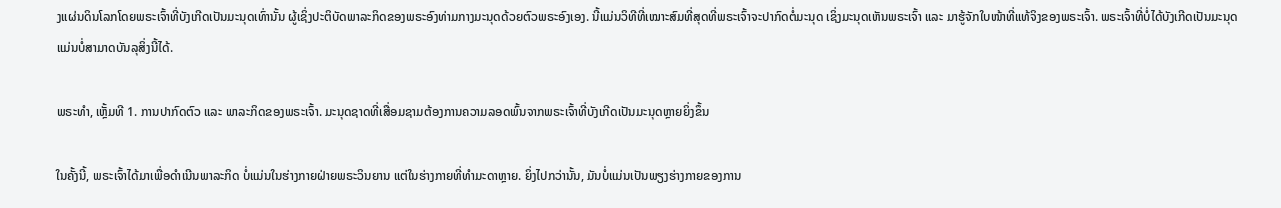ງແຜ່ນດິນໂລກໂດຍພຣະເຈົ້າທີ່ບັງເກີດເປັນມະນຸດເທົ່ານັ້ນ ຜູ້ເຊິ່ງປະຕິບັດພາລະກິດຂອງພຣະອົງທ່າມກາງມະນຸດດ້ວຍຕົວພຣະອົງເອງ. ນີ້ແມ່ນວິທີທີ່ເໝາະສົມທີ່ສຸດທີ່ພຣະເຈົ້າຈະປາກົດຕໍ່ມະນຸດ ເຊິ່ງມະນຸດເຫັນພຣະເຈົ້າ ແລະ ມາຮູ້ຈັກໃບໜ້າທີ່ແທ້ຈິງຂອງພຣະເຈົ້າ. ພຣະເຈົ້າທີ່ບໍ່ໄດ້ບັງເກີດເປັນມະນຸດແມ່ນບໍ່ສາມາດບັນລຸສິ່ງນີ້ໄດ້.

ພຣະທຳ, ເຫຼັ້ມທີ 1. ການປາກົດຕົວ ແລະ ພາລະກິດຂອງພຣະເຈົ້າ. ມະນຸດຊາດທີ່ເສື່ອມຊາມຕ້ອງການຄວາມລອດພົ້ນຈາກພຣະເຈົ້າທີ່ບັງເກີດເປັນມະນຸດຫຼາຍຍິ່ງຂຶ້ນ

ໃນຄັ້ງນີ້, ພຣະເຈົ້າໄດ້ມາເພື່ອດໍາເນີນພາລະກິດ ບໍ່ແມ່ນໃນຮ່າງກາຍຝ່າຍພຣະວິນຍານ ແຕ່ໃນຮ່າງກາຍທີ່ທໍາມະດາຫຼາຍ. ຍິ່ງໄປກວ່ານັ້ນ, ມັນບໍ່ແມ່ນເປັນພຽງຮ່າງກາຍຂອງການ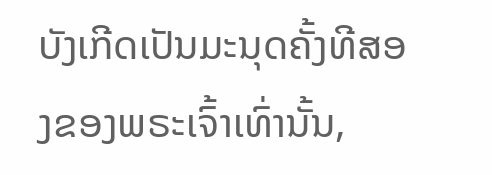ບັງເກີດເປັນມະນຸດຄັ້ງທີສອງຂອງພຣະເຈົ້າເທົ່ານັ້ນ,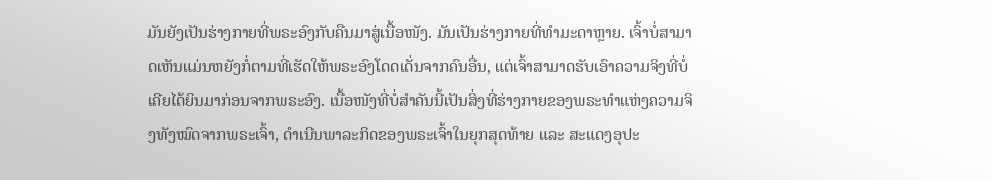ມັນຍັງເປັນຮ່າງກາຍທີ່ພຣະອົງກັບຄືນມາສູ່ເນື້ອໜັງ. ມັນເປັນຮ່າງກາຍທີ່ທຳມະດາຫຼາຍ. ເຈົ້າບໍ່ສາມາດເຫັນແມ່ນຫຍັງກໍ່ຕາມທີ່ເຮັດໃຫ້ພຣະອົງໂດດເດັ່ນຈາກຄົນອື່ນ, ແຕ່ເຈົ້າສາມາດຮັບເອົາຄວາມຈິງທີ່ບໍ່ເຄີຍໄດ້ຍິນມາກ່ອນຈາກພຣະອົງ. ເນື້ອໜັງທີ່ບໍ່ສຳຄັນນີ້ເປັນສິ່ງທີ່ຮ່າງກາຍຂອງພຣະທຳແຫ່ງຄວາມຈິງທັງໝົດຈາກພຣະເຈົ້າ, ດຳເນີນພາລະກິດຂອງພຣະເຈົ້າໃນຍຸກສຸດທ້າຍ ແລະ ສະແດງອຸປະ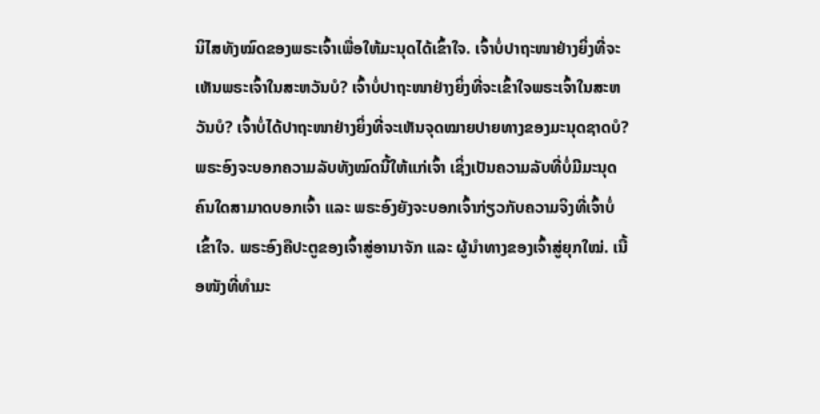ນິໄສທັງໝົດຂອງພຣະເຈົ້າເພື່ອໃຫ້ມະນຸດໄດ້ເຂົ້າໃຈ. ເຈົ້າບໍ່ປາຖະໜາຢ່າງຍິ່ງທີ່ຈະເຫັນພຣະເຈົ້າໃນສະຫວັນບໍ? ເຈົ້າບໍ່ປາຖະໜາຢ່າງຍິ່ງທີ່ຈະເຂົ້າໃຈພຣະເຈົ້າໃນສະຫວັນບໍ? ເຈົ້າບໍ່ໄດ້ປາຖະໜາຢ່າງຍິ່ງທີ່ຈະເຫັນຈຸດໝາຍປາຍທາງຂອງມະນຸດຊາດບໍ? ພຣະອົງຈະບອກຄວາມລັບທັງໝົດນີ້ໃຫ້ແກ່ເຈົ້າ ເຊິ່ງເປັນຄວາມລັບທີ່ບໍ່ມີມະນຸດຄົນໃດສາມາດບອກເຈົ້າ ແລະ ພຣະອົງຍັງຈະບອກເຈົ້າກ່ຽວກັບຄວາມຈິງທີ່ເຈົ້າບໍ່ເຂົ້າໃຈ. ພຣະອົງຄືປະຕູຂອງເຈົ້າສູ່ອານາຈັກ ແລະ ຜູ້ນໍາທາງຂອງເຈົ້າສູ່ຍຸກໃໝ່. ເນື້ອໜັງທີ່ທຳມະ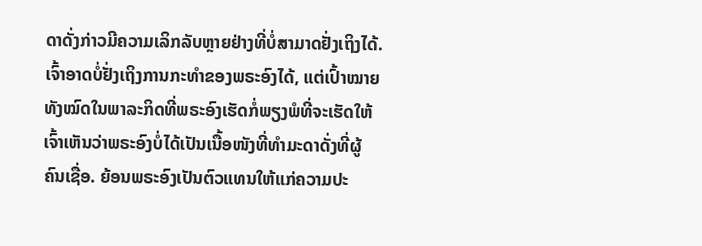ດາດັ່ງກ່າວມີຄວາມເລິກລັບຫຼາຍຢ່າງທີ່ບໍ່ສາມາດຢັ່ງເຖິງໄດ້. ເຈົ້າອາດບໍ່ຢັ່ງເຖິງການກະທຳຂອງພຣະອົງໄດ້, ແຕ່ເປົ້າໝາຍທັງໝົດໃນພາລະກິດທີ່ພຣະອົງເຮັດກໍ່ພຽງພໍທີ່ຈະເຮັດໃຫ້ເຈົ້າເຫັນວ່າພຣະອົງບໍ່ໄດ້ເປັນເນື້ອໜັງທີ່ທຳມະດາດັ່ງທີ່ຜູ້ຄົນເຊື່ອ. ຍ້ອນພຣະອົງເປັນຕົວແທນໃຫ້ແກ່ຄວາມປະ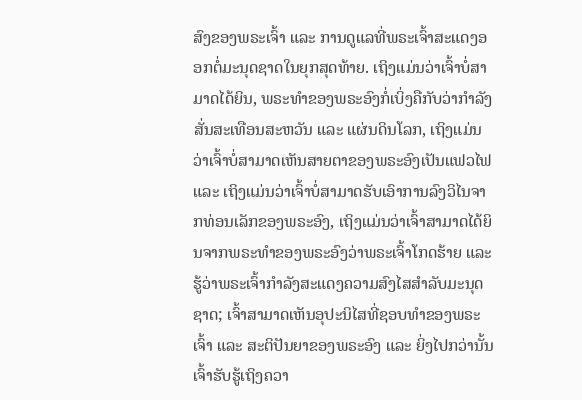ສົງຂອງພຣະເຈົ້າ ແລະ ການດູແລທີ່ພຣະເຈົ້າສະແດງອອກຕໍ່ມະນຸດຊາດໃນຍຸກສຸດທ້າຍ. ເຖິງແມ່ນວ່າເຈົ້າບໍ່ສາມາດໄດ້ຍິນ, ພຣະທຳຂອງພຣະອົງກໍ່ເບິ່ງຄືກັບວ່າກຳລັງສັ່ນສະເທືອນສະຫວັນ ແລະ ແຜ່ນດິນໂລກ, ເຖິງແມ່ນວ່າເຈົ້າບໍ່ສາມາດເຫັນສາຍຕາຂອງພຣະອົງເປັນແຟວໄຟ ແລະ ເຖິງແມ່ນວ່າເຈົ້າບໍ່ສາມາດຮັບເອົາການລົງວິໄນຈາກທ່ອນເລັກຂອງພຣະອົງ, ເຖິງແມ່ນວ່າເຈົ້າສາມາດໄດ້ຍິນຈາກພຣະທຳຂອງພຣະອົງວ່າພຣະເຈົ້າໂກດຮ້າຍ ແລະ ຮູ້ວ່າພຣະເຈົ້າກຳລັງສະແດງຄວາມສົງໄສສຳລັບມະນຸດຊາດ; ເຈົ້າສາມາດເຫັນອຸປະນິໄສທີ່ຊອບທຳຂອງພຣະເຈົ້າ ແລະ ສະຕິປັນຍາຂອງພຣະອົງ ແລະ ຍິ່ງໄປກວ່ານັ້ນ ເຈົ້າຮັບຮູ້ເຖິງຄວາ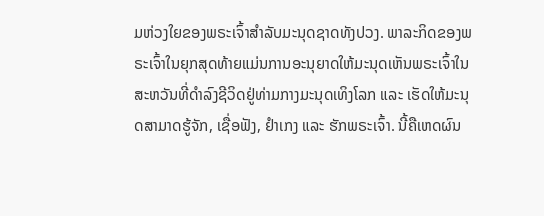ມຫ່ວງໃຍຂອງພຣະເຈົ້າສຳລັບມະນຸດຊາດທັງປວງ. ພາລະກິດຂອງພຣະເຈົ້າໃນຍຸກສຸດທ້າຍແມ່ນການອະນຸຍາດໃຫ້ມະນຸດເຫັນພຣະເຈົ້າໃນສະຫວັນທີ່ດໍາລົງຊີວິດຢູ່ທ່າມກາງມະນຸດເທິງໂລກ ແລະ ເຮັດໃຫ້ມະນຸດສາມາດຮູ້ຈັກ, ເຊື່ອຟັງ, ຢໍາເກງ ແລະ ຮັກພຣະເຈົ້າ. ນີ້ຄືເຫດຜົນ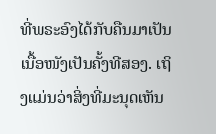ທີ່ພຣະອົງໄດ້ກັບຄືນມາເປັນເນື້ອໜັງເປັນຄັ້ງທີສອງ. ເຖິງແມ່ນວ່າສິ່ງທີ່ມະນຸດເຫັນ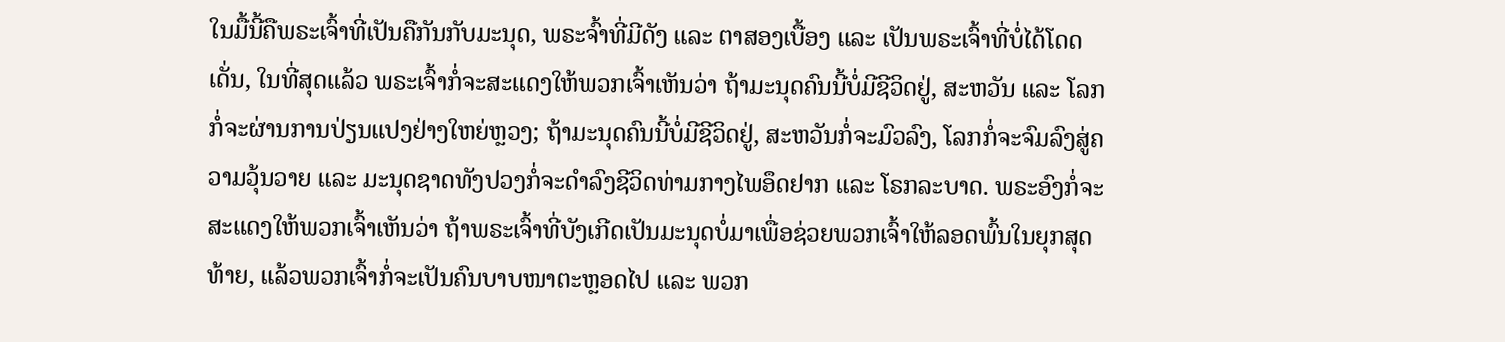ໃນມື້ນີ້ຄືພຣະເຈົ້າທີ່ເປັນຄືກັນກັບມະນຸດ, ພຣະຈົ້າທີ່ມີດັງ ແລະ ຕາສອງເບື້ອງ ແລະ ເປັນພຣະເຈົ້າທີ່ບໍ່ໄດ້ໂດດເດັ່ນ, ໃນທີ່ສຸດແລ້ວ ພຣະເຈົ້າກໍ່ຈະສະແດງໃຫ້ພວກເຈົ້າເຫັນວ່າ ຖ້າມະນຸດຄົນນີ້ບໍ່ມີຊີວິດຢູ່, ສະຫວັນ ແລະ ໂລກກໍ່ຈະຜ່ານການປ່ຽນແປງຢ່າງໃຫຍ່ຫຼວງ; ຖ້າມະນຸດຄົນນີ້ບໍ່ມີຊີວິດຢູ່, ສະຫວັນກໍ່ຈະມົວລົງ, ໂລກກໍ່ຈະຈົມລົງສູ່ຄວາມວຸ້ນວາຍ ແລະ ມະນຸດຊາດທັງປວງກໍ່ຈະດຳລົງຊີວິດທ່າມກາງໄພອຶດຢາກ ແລະ ໂຣກລະບາດ. ພຣະອົງກໍ່ຈະສະແດງໃຫ້ພວກເຈົ້າເຫັນວ່າ ຖ້າພຣະເຈົ້າທີ່ບັງເກີດເປັນມະນຸດບໍ່ມາເພື່ອຊ່ວຍພວກເຈົ້າໃຫ້ລອດພົ້ນໃນຍຸກສຸດທ້າຍ, ແລ້ວພວກເຈົ້າກໍ່ຈະເປັນຄົນບາບໜາຕະຫຼອດໄປ ແລະ ພວກ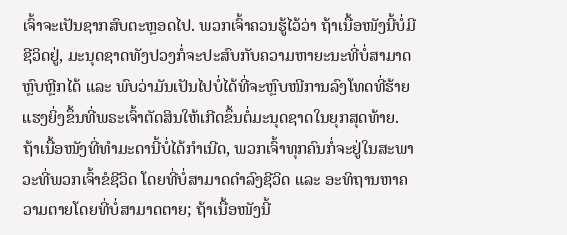ເຈົ້າຈະເປັນຊາກສົບຕະຫຼອດໄປ. ພວກເຈົ້າຄວນຮູ້ໄວ້ວ່າ ຖ້າເນື້ອໜັງນີ້ບໍ່ມີຊີວິດຢູ່, ມະນຸດຊາດທັງປວງກໍ່ຈະປະສົບກັບຄວາມຫາຍະນະທີ່ບໍ່ສາມາດຫຼົບຫຼີກໄດ້ ແລະ ພົບວ່າມັນເປັນໄປບໍ່ໄດ້ທີ່ຈະຫຼົບໜີການລົງໂທດທີ່ຮ້າຍແຮງຍິ່ງຂຶ້ນທີ່ພຣະເຈົ້າຕັດສິນໃຫ້ເກີດຂຶ້ນຕໍ່ມະນຸດຊາດໃນຍຸກສຸດທ້າຍ. ຖ້າເນື້ອໜັງທີ່ທຳມະດານີ້ບໍ່ໄດ້ກຳເນີດ, ພວກເຈົ້າທຸກຄົນກໍ່ຈະຢູ່ໃນສະພາວະທີ່ພວກເຈົ້າຂໍຊີວິດ ໂດຍທີ່ບໍ່ສາມາດດຳລົງຊີວິດ ແລະ ອະທິຖານຫາຄວາມຕາຍໂດຍທີ່ບໍ່ສາມາດຕາຍ; ຖ້າເນື້ອໜັງນີ້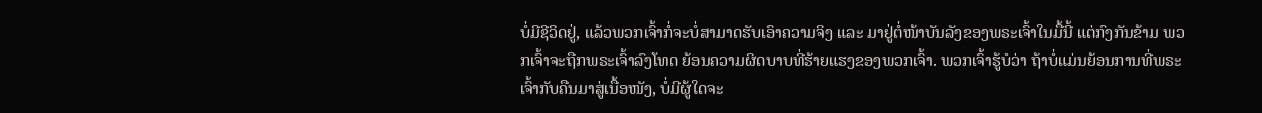ບໍ່ມີຊີວິດຢູ່, ແລ້ວພວກເຈົ້າກໍ່ຈະບໍ່ສາມາດຮັບເອົາຄວາມຈິງ ແລະ ມາຢູ່ຕໍ່ໜ້າບັນລັງຂອງພຣະເຈົ້າໃນມື້ນີ້ ແຕ່ກົງກັນຂ້າມ ພວກເຈົ້າຈະຖືກພຣະເຈົ້າລົງໂທດ ຍ້ອນຄວາມຜິດບາບທີ່ຮ້າຍແຮງຂອງພວກເຈົ້າ. ພວກເຈົ້າຮູ້ບໍວ່າ ຖ້າບໍ່ແມ່ນຍ້ອນການທີ່ພຣະເຈົ້າກັບຄືນມາສູ່ເນື້ອໜັງ, ບໍ່ມີຜູ້ໃດຈະ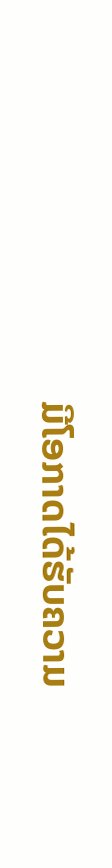ມີໂອກາດໄດ້ຮັບຄວາມ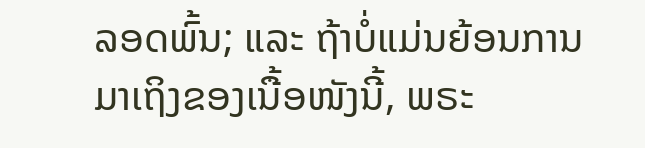ລອດພົ້ນ; ແລະ ຖ້າບໍ່ແມ່ນຍ້ອນການມາເຖິງຂອງເນື້ອໜັງນີ້, ພຣະ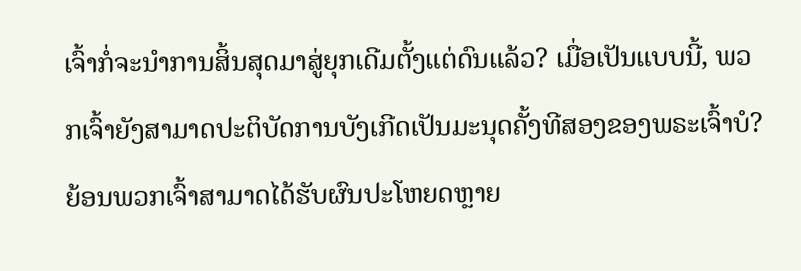ເຈົ້າກໍ່ຈະນໍາການສິ້ນສຸດມາສູ່ຍຸກເດີມຕັ້ງແຕ່ດົນແລ້ວ? ເມື່ອເປັນແບບນີ້, ພວກເຈົ້າຍັງສາມາດປະຕິບັດການບັງເກີດເປັນມະນຸດຄັ້ງທີສອງຂອງພຣະເຈົ້າບໍ? ຍ້ອນພວກເຈົ້າສາມາດໄດ້ຮັບຜົນປະໂຫຍດຫຼາຍ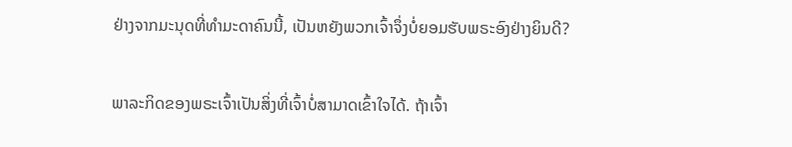ຢ່າງຈາກມະນຸດທີ່ທຳມະດາຄົນນີ້, ເປັນຫຍັງພວກເຈົ້າຈຶ່ງບໍ່ຍອມຮັບພຣະອົງຢ່າງຍິນດີ?

ພາລະກິດຂອງພຣະເຈົ້າເປັນສິ່ງທີ່ເຈົ້າບໍ່ສາມາດເຂົ້າໃຈໄດ້. ຖ້າເຈົ້າ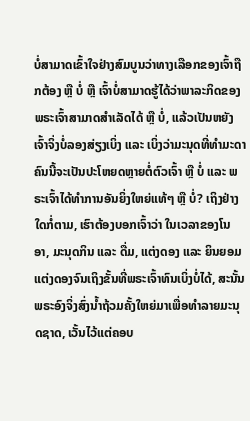ບໍ່ສາມາດເຂົ້າໃຈຢ່າງສົມບູນວ່າທາງເລືອກຂອງເຈົ້າຖືກຕ້ອງ ຫຼື ບໍ່ ຫຼື ເຈົ້າບໍ່ສາມາດຮູ້ໄດ້ວ່າພາລະກິດຂອງພຣະເຈົ້າສາມາດສໍາເລັດໄດ້ ຫຼື ບໍ່, ແລ້ວເປັນຫຍັງເຈົ້າຈິ່ງບໍ່ລອງສ່ຽງເບິ່ງ ແລະ ເບິ່ງວ່າມະນຸດທີ່ທໍາມະດາຄົນນີ້ຈະເປັນປະໂຫຍດຫຼາຍຕໍ່ຕົວເຈົ້າ ຫຼື ບໍ່ ແລະ ພຣະເຈົ້າໄດ້ທໍາການອັນຍິ່ງໃຫຍ່ແທ້ໆ ຫຼື ບໍ່? ເຖິງຢ່າງໃດກໍ່ຕາມ, ເຮົາຕ້ອງບອກເຈົ້າວ່າ ໃນເວລາຂອງໂນອາ, ມະນຸດກິນ ແລະ ດື່ມ, ແຕ່ງດອງ ແລະ ຍິນຍອມແຕ່ງດອງຈົນເຖິງຂັ້ນທີ່ພຣະເຈົ້າທົນເບິ່ງບໍ່ໄດ້, ສະນັ້ນ ພຣະອົງຈິ່ງສົ່ງນໍ້າຖ້ວມຄັ້ງໃຫຍ່ມາເພື່ອທໍາລາຍມະນຸດຊາດ, ເວັ້ນໄວ້ແຕ່ຄອບ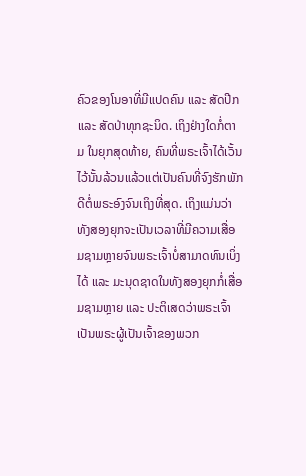ຄົວຂອງໂນອາທີ່ມີແປດຄົນ ແລະ ສັດປີກ ແລະ ສັດປ່າທຸກຊະນິດ. ເຖິງຢ່າງໃດກໍ່ຕາມ ໃນຍຸກສຸດທ້າຍ, ຄົນທີ່ພຣະເຈົ້າໄດ້ເວັ້ນໄວ້ນັ້ນລ້ວນແລ້ວແຕ່ເປັນຄົນທີ່ຈົງຮັກພັກດີຕໍ່ພຣະອົງຈົນເຖິງທີ່ສຸດ. ເຖິງແມ່ນວ່າທັງສອງຍຸກຈະເປັນເວລາທີ່ມີຄວາມເສື່ອມຊາມຫຼາຍຈົນພຣະເຈົ້າບໍ່ສາມາດທົນເບິ່ງໄດ້ ແລະ ມະນຸດຊາດໃນທັງສອງຍຸກກໍ່ເສື່ອມຊາມຫຼາຍ ແລະ ປະຕິເສດວ່າພຣະເຈົ້າເປັນພຣະຜູ້ເປັນເຈົ້າຂອງພວກ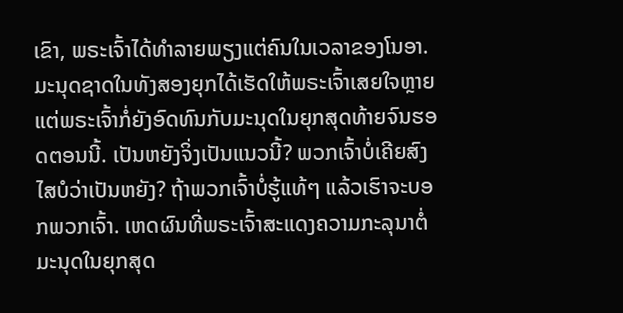ເຂົາ, ພຣະເຈົ້າໄດ້ທໍາລາຍພຽງແຕ່ຄົນໃນເວລາຂອງໂນອາ. ມະນຸດຊາດໃນທັງສອງຍຸກໄດ້ເຮັດໃຫ້ພຣະເຈົ້າເສຍໃຈຫຼາຍ ແຕ່ພຣະເຈົ້າກໍ່ຍັງອົດທົນກັບມະນຸດໃນຍຸກສຸດທ້າຍຈົນຮອດຕອນນີ້. ເປັນຫຍັງຈິ່ງເປັນແນວນີ້? ພວກເຈົ້າບໍ່ເຄີຍສົງໄສບໍວ່າເປັນຫຍັງ? ຖ້າພວກເຈົ້າບໍ່ຮູ້ແທ້ໆ ແລ້ວເຮົາຈະບອກພວກເຈົ້າ. ເຫດຜົນທີ່ພຣະເຈົ້າສະແດງຄວາມກະລຸນາຕໍ່ມະນຸດໃນຍຸກສຸດ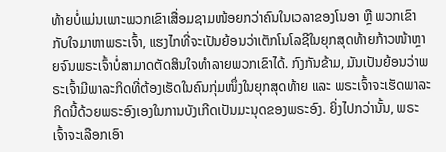ທ້າຍບໍ່ແມ່ນເພາະພວກເຂົາເສື່ອມຊາມໜ້ອຍກວ່າຄົນໃນເວລາຂອງໂນອາ ຫຼື ພວກເຂົາກັບໃຈມາຫາພຣະເຈົ້າ, ແຮງໄກທີ່ຈະເປັນຍ້ອນວ່າເຕັກໂນໂລຊີໃນຍຸກສຸດທ້າຍກ້າວໜ້າຫຼາຍຈົນພຣະເຈົ້າບໍ່ສາມາດຕັດສິນໃຈທຳລາຍພວກເຂົາໄດ້. ກົງກັນຂ້າມ, ມັນເປັນຍ້ອນວ່າພຣະເຈົ້າມີພາລະກິດທີ່ຕ້ອງເຮັດໃນຄົນກຸ່ມໜຶ່ງໃນຍຸກສຸດທ້າຍ ແລະ ພຣະເຈົ້າຈະເຮັດພາລະກິດນີ້ດ້ວຍພຣະອົງເອງໃນການບັງເກີດເປັນມະນຸດຂອງພຣະອົງ. ຍິ່ງໄປກວ່ານັ້ນ, ພຣະເຈົ້າຈະເລືອກເອົາ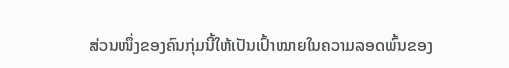ສ່ວນໜຶ່ງຂອງຄົນກຸ່ມນີ້ໃຫ້ເປັນເປົ້າໝາຍໃນຄວາມລອດພົ້ນຂອງ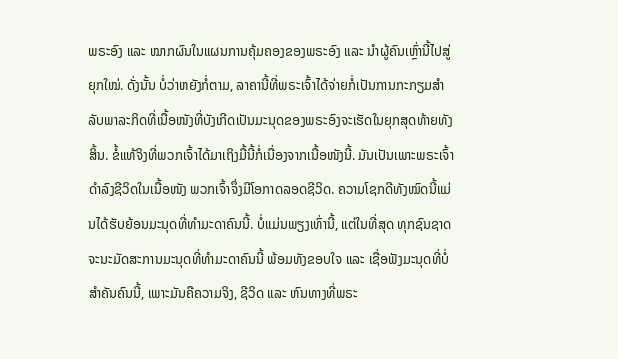ພຣະອົງ ແລະ ໝາກຜົນໃນແຜນການຄຸ້ມຄອງຂອງພຣະອົງ ແລະ ນໍາຜູ້ຄົນເຫຼົ່ານີ້ໄປສູ່ຍຸກໃໝ່. ດັ່ງນັ້ນ ບໍ່ວ່າຫຍັງກໍ່ຕາມ, ລາຄານີ້ທີ່ພຣະເຈົ້າໄດ້ຈ່າຍກໍ່ເປັນການກະກຽມສຳລັບພາລະກິດທີ່ເນື້ອໜັງທີ່ບັງເກີດເປັນມະນຸດຂອງພຣະອົງຈະເຮັດໃນຍຸກສຸດທ້າຍທັງສິ້ນ. ຂໍ້ແທ້ຈິງທີ່ພວກເຈົ້າໄດ້ມາເຖິງມື້ນີ້ກໍ່ເນື່ອງຈາກເນື້ອໜັງນີ້. ມັນເປັນເພາະພຣະເຈົ້າດຳລົງຊີວິດໃນເນື້ອໜັງ ພວກເຈົ້າຈຶ່ງມີໂອກາດລອດຊີວິດ. ຄວາມໂຊກດີທັງໝົດນີ້ແມ່ນໄດ້ຮັບຍ້ອນມະນຸດທີ່ທຳມະດາຄົນນີ້. ບໍ່ແມ່ນພຽງເທົ່ານີ້, ແຕ່ໃນທີ່ສຸດ ທຸກຊົນຊາດຈະນະມັດສະການມະນຸດທີ່ທຳມະດາຄົນນີ້ ພ້ອມທັງຂອບໃຈ ແລະ ເຊື່ອຟັງມະນຸດທີ່ບໍ່ສຳຄັນຄົນນີ້, ເພາະມັນຄືຄວາມຈິງ, ຊີວິດ ແລະ ຫົນທາງທີ່ພຣະ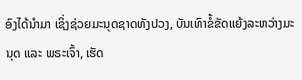ອົງໄດ້ນໍາມາ ເຊິ່ງຊ່ວຍມະນຸດຊາດທັງປວງ, ບັນເທົາຂໍ້ຂັດແຍ້ງລະຫວ່າງມະນຸດ ແລະ ພຣະເຈົ້າ, ເຮັດ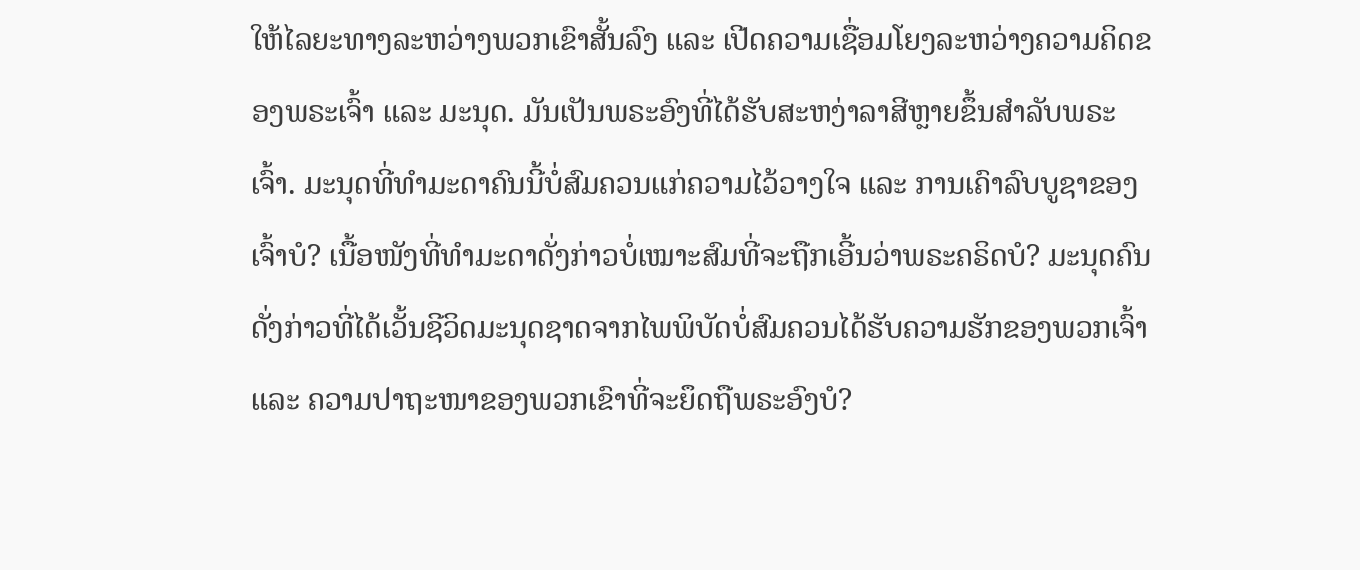ໃຫ້ໄລຍະທາງລະຫວ່າງພວກເຂົາສັ້ນລົງ ແລະ ເປີດຄວາມເຊື່ອມໂຍງລະຫວ່າງຄວາມຄິດຂອງພຣະເຈົ້າ ແລະ ມະນຸດ. ມັນເປັນພຣະອົງທີ່ໄດ້ຮັບສະຫງ່າລາສີຫຼາຍຂຶ້ນສຳລັບພຣະເຈົ້າ. ມະນຸດທີ່ທຳມະດາຄົນນີ້ບໍ່ສົມຄວນແກ່ຄວາມໄວ້ວາງໃຈ ແລະ ການເຄົາລົບບູຊາຂອງເຈົ້າບໍ? ເນື້ອໜັງທີ່ທຳມະດາດັ່ງກ່າວບໍ່ເໝາະສົມທີ່ຈະຖືກເອີ້ນວ່າພຣະຄຣິດບໍ? ມະນຸດຄົນດັ່ງກ່າວທີ່ໄດ້ເວັ້ນຊີວິດມະນຸດຊາດຈາກໄພພິບັດບໍ່ສົມຄວນໄດ້ຮັບຄວາມຮັກຂອງພວກເຈົ້າ ແລະ ຄວາມປາຖະໜາຂອງພວກເຂົາທີ່ຈະຍຶດຖືພຣະອົງບໍ?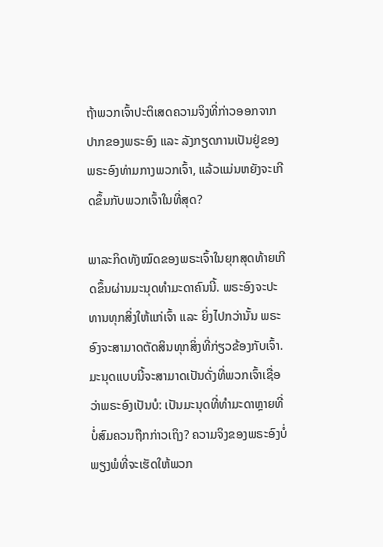ຖ້າພວກເຈົ້າປະຕິເສດຄວາມຈິງທີ່ກ່າວອອກຈາກປາກຂອງພຣະອົງ ແລະ ລັງກຽດການເປັນຢູ່ຂອງພຣະອົງທ່າມກາງພວກເຈົ້າ, ແລ້ວແມ່ນຫຍັງຈະເກີດຂຶ້ນກັບພວກເຈົ້າໃນທີ່ສຸດ?

ພາລະກິດທັງໝົດຂອງພຣະເຈົ້າໃນຍຸກສຸດທ້າຍເກີດຂຶ້ນຜ່ານມະນຸດທຳມະດາຄົນນີ້. ພຣະອົງຈະປະທານທຸກສິ່ງໃຫ້ແກ່ເຈົ້າ ແລະ ຍິ່ງໄປກວ່ານັ້ນ ພຣະອົງຈະສາມາດຕັດສິນທຸກສິ່ງທີ່ກ່ຽວຂ້ອງກັບເຈົ້າ. ມະນຸດແບບນີ້ຈະສາມາດເປັນດັ່ງທີ່ພວກເຈົ້າເຊື່ອວ່າພຣະອົງເປັນບໍ: ເປັນມະນຸດທີ່ທຳມະດາຫຼາຍທີ່ບໍ່ສົມຄວນຖືກກ່າວເຖິງ? ຄວາມຈິງຂອງພຣະອົງບໍ່ພຽງພໍທີ່ຈະເຮັດໃຫ້ພວກ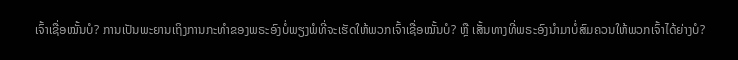ເຈົ້າເຊື່ອໝັ້ນບໍ? ການເປັນພະຍານເຖິງການກະທຳຂອງພຣະອົງບໍ່ພຽງພໍທີ່ຈະເຮັດໃຫ້ພວກເຈົ້າເຊື່ອໝັ້ນບໍ? ຫຼື ເສັ້ນທາງທີ່ພຣະອົງນໍາມາບໍ່ສົມຄວນໃຫ້ພວກເຈົ້າໄດ້ຍ່າງບໍ?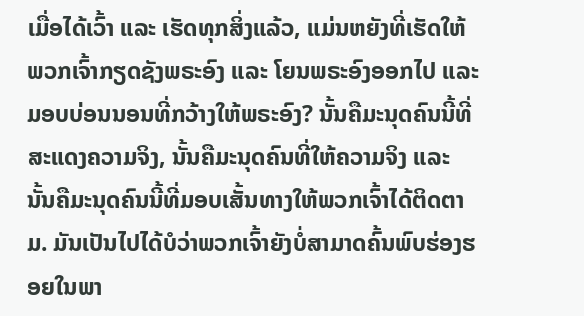ເມື່ອໄດ້ເວົ້າ ແລະ ເຮັດທຸກສິ່ງແລ້ວ, ແມ່ນຫຍັງທີ່ເຮັດໃຫ້ພວກເຈົ້າກຽດຊັງພຣະອົງ ແລະ ໂຍນພຣະອົງອອກໄປ ແລະ ມອບບ່ອນນອນທີ່ກວ້າງໃຫ້ພຣະອົງ? ນັ້ນຄືມະນຸດຄົນນີ້ທີ່ສະແດງຄວາມຈິງ, ນັ້ນຄືມະນຸດຄົນທີ່ໃຫ້ຄວາມຈິງ ແລະ ນັ້ນຄືມະນຸດຄົນນີ້ທີ່ມອບເສັ້ນທາງໃຫ້ພວກເຈົ້າໄດ້ຕິດຕາມ. ມັນເປັນໄປໄດ້ບໍວ່າພວກເຈົ້າຍັງບໍ່ສາມາດຄົ້ນພົບຮ່ອງຮອຍໃນພາ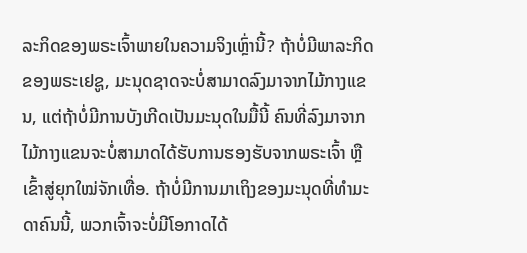ລະກິດຂອງພຣະເຈົ້າພາຍໃນຄວາມຈິງເຫຼົ່ານີ້? ຖ້າບໍ່ມີພາລະກິດຂອງພຣະເຢຊູ, ມະນຸດຊາດຈະບໍ່ສາມາດລົງມາຈາກໄມ້ກາງແຂນ, ແຕ່ຖ້າບໍ່ມີການບັງເກີດເປັນມະນຸດໃນມື້ນີ້ ຄົນທີ່ລົງມາຈາກໄມ້ກາງແຂນຈະບໍ່ສາມາດໄດ້ຮັບການຮອງຮັບຈາກພຣະເຈົ້າ ຫຼື ເຂົ້າສູ່ຍຸກໃໝ່ຈັກເທື່ອ. ຖ້າບໍ່ມີການມາເຖິງຂອງມະນຸດທີ່ທຳມະດາຄົນນີ້, ພວກເຈົ້າຈະບໍ່ມີໂອກາດໄດ້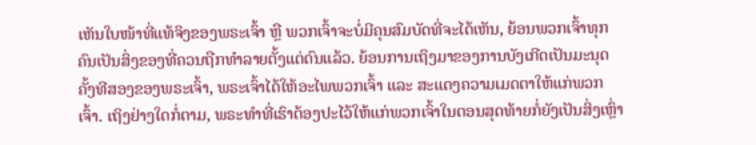ເຫັນໃບໜ້າທີ່ແທ້ຈິງຂອງພຣະເຈົ້າ ຫຼື ພວກເຈົ້າຈະບໍ່ມີຄຸນສົມບັດທີ່ຈະໄດ້ເຫັນ, ຍ້ອນພວກເຈົ້າທຸກຄົນເປັນສິ່ງຂອງທີ່ຄວນຖືກທຳລາຍຕັ້ງແຕ່ດົນແລ້ວ. ຍ້ອນການເຖິງມາຂອງການບັງເກີດເປັນມະນຸດຄັ້ງທີສອງຂອງພຣະເຈົ້າ, ພຣະເຈົ້າໄດ້ໃຫ້ອະໄພພວກເຈົ້າ ແລະ ສະແດງຄວາມເມດຕາໃຫ້ແກ່ພວກເຈົ້າ. ເຖິງຢ່າງໃດກໍ່ຕາມ, ພຣະທຳທີ່ເຮົາຕ້ອງປະໄວ້ໃຫ້ແກ່ພວກເຈົ້າໃນຕອນສຸດທ້າຍກໍ່ຍັງເປັນສິ່ງເຫຼົ່າ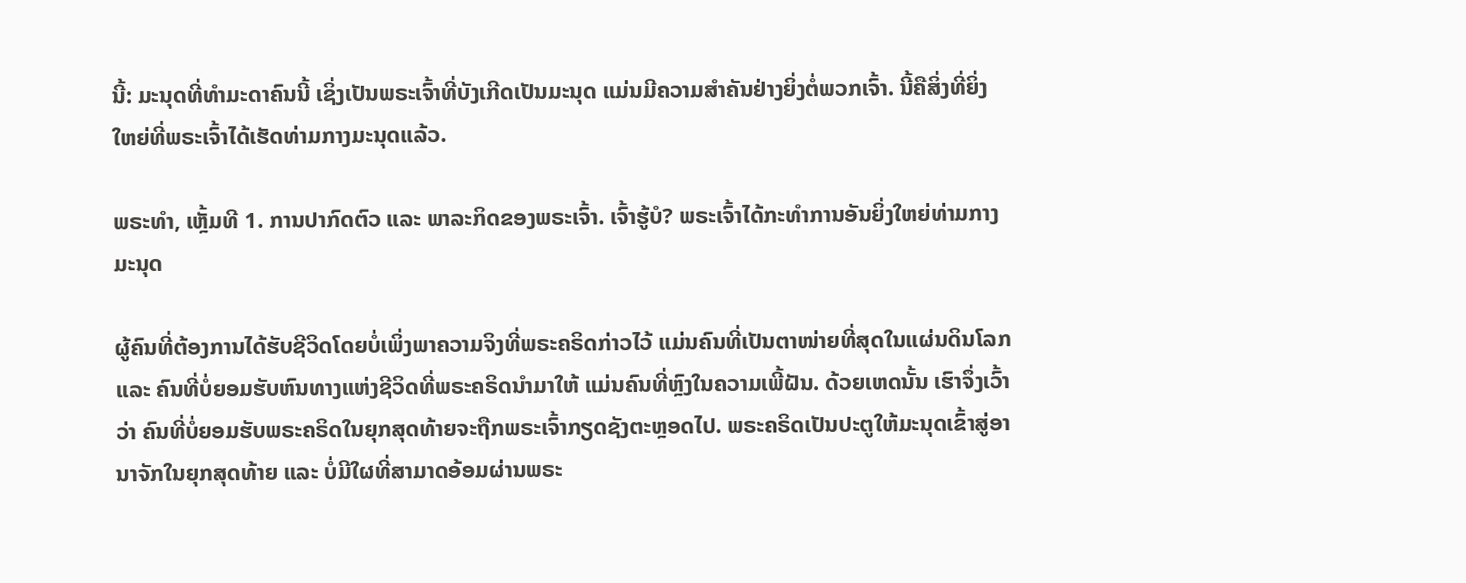ນີ້: ມະນຸດທີ່ທຳມະດາຄົນນີ້ ເຊິ່ງເປັນພຣະເຈົ້າທີ່ບັງເກີດເປັນມະນຸດ ແມ່ນມີຄວາມສຳຄັນຢ່າງຍິ່ງຕໍ່ພວກເຈົ້າ. ນີ້ຄືສິ່ງທີ່ຍິ່ງໃຫຍ່ທີ່ພຣະເຈົ້າໄດ້ເຮັດທ່າມກາງມະນຸດແລ້ວ.

ພຣະທຳ, ເຫຼັ້ມທີ 1. ການປາກົດຕົວ ແລະ ພາລະກິດຂອງພຣະເຈົ້າ. ເຈົ້າຮູ້ບໍ? ພຣະເຈົ້າໄດ້ກະທຳການອັນຍິ່ງໃຫຍ່ທ່າມກາງມະນຸດ

ຜູ້ຄົນທີ່ຕ້ອງການໄດ້ຮັບຊີວິດໂດຍບໍ່ເພິ່ງພາຄວາມຈິງທີ່ພຣະຄຣິດກ່າວໄວ້ ແມ່ນຄົນທີ່ເປັນຕາໜ່າຍທີ່ສຸດໃນແຜ່ນດິນໂລກ ແລະ ຄົນທີ່ບໍ່ຍອມຮັບຫົນທາງແຫ່ງຊີວິດທີ່ພຣະຄຣິດນໍາມາໃຫ້ ແມ່ນຄົນທີ່ຫຼົງໃນຄວາມເພີ້ຝັນ. ດ້ວຍເຫດນັ້ນ ເຮົາຈຶ່ງເວົ້າວ່າ ຄົນທີ່ບໍ່ຍອມຮັບພຣະຄຣິດໃນຍຸກສຸດທ້າຍຈະຖືກພຣະເຈົ້າກຽດຊັງຕະຫຼອດໄປ. ພຣະຄຣິດເປັນປະຕູໃຫ້ມະນຸດເຂົ້າສູ່ອານາຈັກໃນຍຸກສຸດທ້າຍ ແລະ ບໍ່ມີໃຜທີ່ສາມາດອ້ອມຜ່ານພຣະ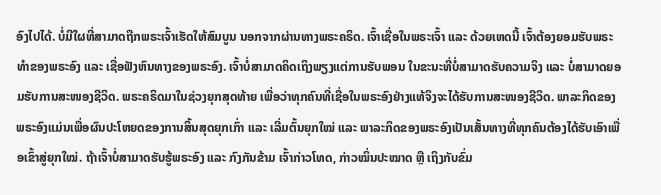ອົງໄປໄດ້. ບໍ່ມີໃຜທີ່ສາມາດຖືກພຣະເຈົ້າເຮັດໃຫ້ສົມບູນ ນອກຈາກຜ່ານທາງພຣະຄຣິດ. ເຈົ້າເຊື່ອໃນພຣະເຈົ້າ ແລະ ດ້ວຍເຫດນີ້ ເຈົ້າຕ້ອງຍອມຮັບພຣະທຳຂອງພຣະອົງ ແລະ ເຊື່ອຟັງຫົນທາງຂອງພຣະອົງ. ເຈົ້າບໍ່ສາມາດຄິດເຖິງພຽງແຕ່ການຮັບພອນ ໃນຂະນະທີ່ບໍ່ສາມາດຮັບຄວາມຈິງ ແລະ ບໍ່ສາມາດຍອມຮັບການສະໜອງຊີວິດ. ພຣະຄຣິດມາໃນຊ່ວງຍຸກສຸດທ້າຍ ເພື່ອວ່າທຸກຄົນທີ່ເຊື່ອໃນພຣະອົງຢ່າງແທ້ຈິງຈະໄດ້ຮັບການສະໜອງຊີວິດ. ພາລະກິດຂອງພຣະອົງແມ່ນເພື່ອຜົນປະໂຫຍດຂອງການສິ້ນສຸດຍຸກເກົ່າ ແລະ ເລີ່ມຕົ້ນຍຸກໃໝ່ ແລະ ພາລະກິດຂອງພຣະອົງເປັນເສັ້ນທາງທີ່ທຸກຄົນຕ້ອງໄດ້ຮັບເອົາເພື່ອເຂົ້າສູ່ຍຸກໃໝ່. ຖ້າເຈົ້າບໍ່ສາມາດຮັບຮູ້ພຣະອົງ ແລະ ກົງກັນຂ້າມ ເຈົ້າກ່າວໂທດ, ກ່າວໝິ່ນປະໝາດ ຫຼື ເຖິງກັບຂົ່ມ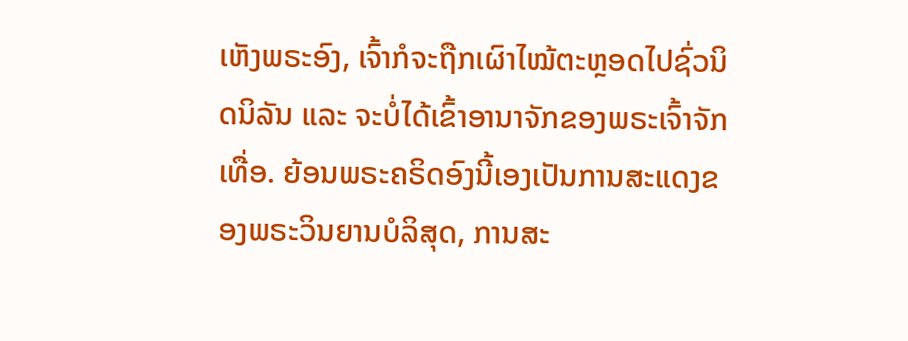ເຫັງພຣະອົງ, ເຈົ້າກໍຈະຖືກເຜົາໄໝ້ຕະຫຼອດໄປຊົ່ວນິດນິລັນ ແລະ ຈະບໍ່ໄດ້ເຂົ້າອານາຈັກຂອງພຣະເຈົ້າຈັກເທື່ອ. ຍ້ອນພຣະຄຣິດອົງນີ້ເອງເປັນການສະແດງຂອງພຣະວິນຍານບໍລິສຸດ, ການສະ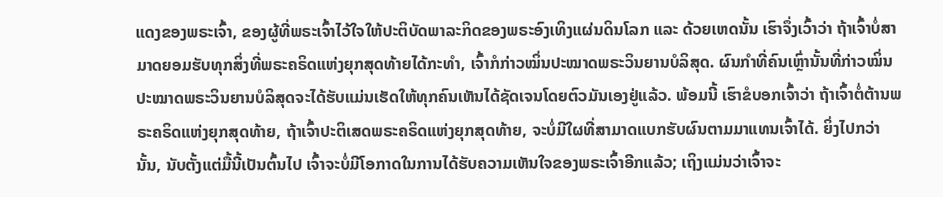ແດງຂອງພຣະເຈົ້າ, ຂອງຜູ້ທີ່ພຣະເຈົ້າໄວ້ໃຈໃຫ້ປະຕິບັດພາລະກິດຂອງພຣະອົງເທິງແຜ່ນດິນໂລກ ແລະ ດ້ວຍເຫດນັ້ນ ເຮົາຈຶ່ງເວົ້າວ່າ ຖ້າເຈົ້າບໍ່ສາມາດຍອມຮັບທຸກສິ່ງທີ່ພຣະຄຣິດແຫ່ງຍຸກສຸດທ້າຍໄດ້ກະທຳ, ເຈົ້າກໍກ່າວໝິ່ນປະໝາດພຣະວິນຍານບໍລິສຸດ. ຜົນກຳທີ່ຄົນເຫຼົ່ານັ້ນທີ່ກ່າວໝິ່ນປະໝາດພຣະວິນຍານບໍລິສຸດຈະໄດ້ຮັບແມ່ນເຮັດໃຫ້ທຸກຄົນເຫັນໄດ້ຊັດເຈນໂດຍຕົວມັນເອງຢູ່ແລ້ວ. ພ້ອມນີ້ ເຮົາຂໍບອກເຈົ້າວ່າ ຖ້າເຈົ້າຕໍ່ຕ້ານພຣະຄຣິດແຫ່ງຍຸກສຸດທ້າຍ, ຖ້າເຈົ້າປະຕິເສດພຣະຄຣິດແຫ່ງຍຸກສຸດທ້າຍ, ຈະບໍ່ມີໃຜທີ່ສາມາດແບກຮັບຜົນຕາມມາແທນເຈົ້າໄດ້. ຍິ່ງໄປກວ່ານັ້ນ, ນັບຕັ້ງແຕ່ມື້ນີ້ເປັນຕົ້ນໄປ ເຈົ້າຈະບໍ່ມີໂອກາດໃນການໄດ້ຮັບຄວາມເຫັນໃຈຂອງພຣະເຈົ້າອີກແລ້ວ; ເຖິງແມ່ນວ່າເຈົ້າຈະ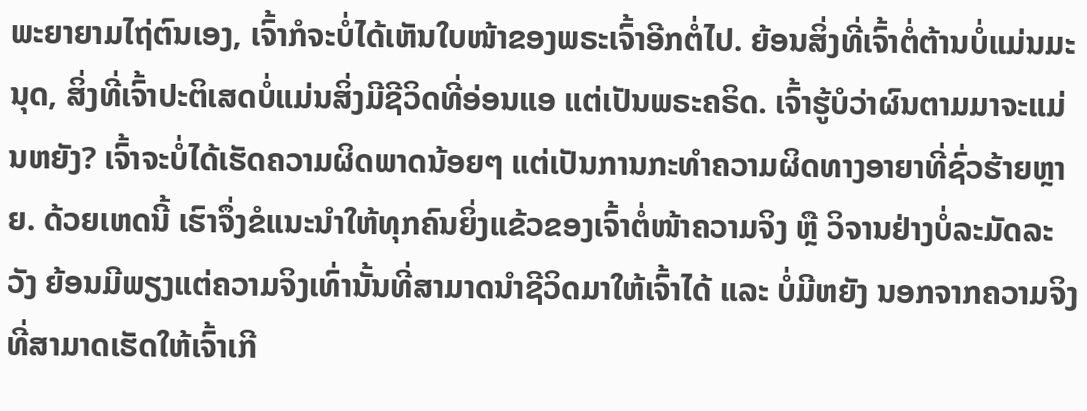ພະຍາຍາມໄຖ່ຕົນເອງ, ເຈົ້າກໍຈະບໍ່ໄດ້ເຫັນໃບໜ້າຂອງພຣະເຈົ້າອີກຕໍ່ໄປ. ຍ້ອນສິ່ງທີ່ເຈົ້າຕໍ່ຕ້ານບໍ່ແມ່ນມະນຸດ, ສິ່ງທີ່ເຈົ້າປະຕິເສດບໍ່ແມ່ນສິ່ງມີຊີວິດທີ່ອ່ອນແອ ແຕ່ເປັນພຣະຄຣິດ. ເຈົ້າຮູ້ບໍວ່າຜົນຕາມມາຈະແມ່ນຫຍັງ? ເຈົ້າຈະບໍ່ໄດ້ເຮັດຄວາມຜິດພາດນ້ອຍໆ ແຕ່ເປັນການກະທຳຄວາມຜິດທາງອາຍາທີ່ຊົ່ວຮ້າຍຫຼາຍ. ດ້ວຍເຫດນີ້ ເຮົາຈຶ່ງຂໍແນະນຳໃຫ້ທຸກຄົນຍິ່ງແຂ້ວຂອງເຈົ້າຕໍ່ໜ້າຄວາມຈິງ ຫຼື ວິຈານຢ່າງບໍ່ລະມັດລະວັງ ຍ້ອນມີພຽງແຕ່ຄວາມຈິງເທົ່ານັ້ນທີ່ສາມາດນໍາຊີວິດມາໃຫ້ເຈົ້າໄດ້ ແລະ ບໍ່ມີຫຍັງ ນອກຈາກຄວາມຈິງທີ່ສາມາດເຮັດໃຫ້ເຈົ້າເກີ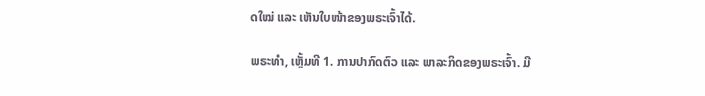ດໃໝ່ ແລະ ເຫັນໃບໜ້າຂອງພຣະເຈົ້າໄດ້.

ພຣະທຳ, ເຫຼັ້ມທີ 1. ການປາກົດຕົວ ແລະ ພາລະກິດຂອງພຣະເຈົ້າ. ມີ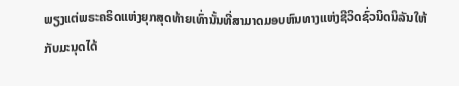ພຽງແຕ່ພຣະຄຣິດແຫ່ງຍຸກສຸດທ້າຍເທົ່ານັ້ນທີ່ສາມາດມອບຫົນທາງແຫ່ງຊີວິດຊົ່ວນິດນິລັນໃຫ້ກັບມະນຸດໄດ້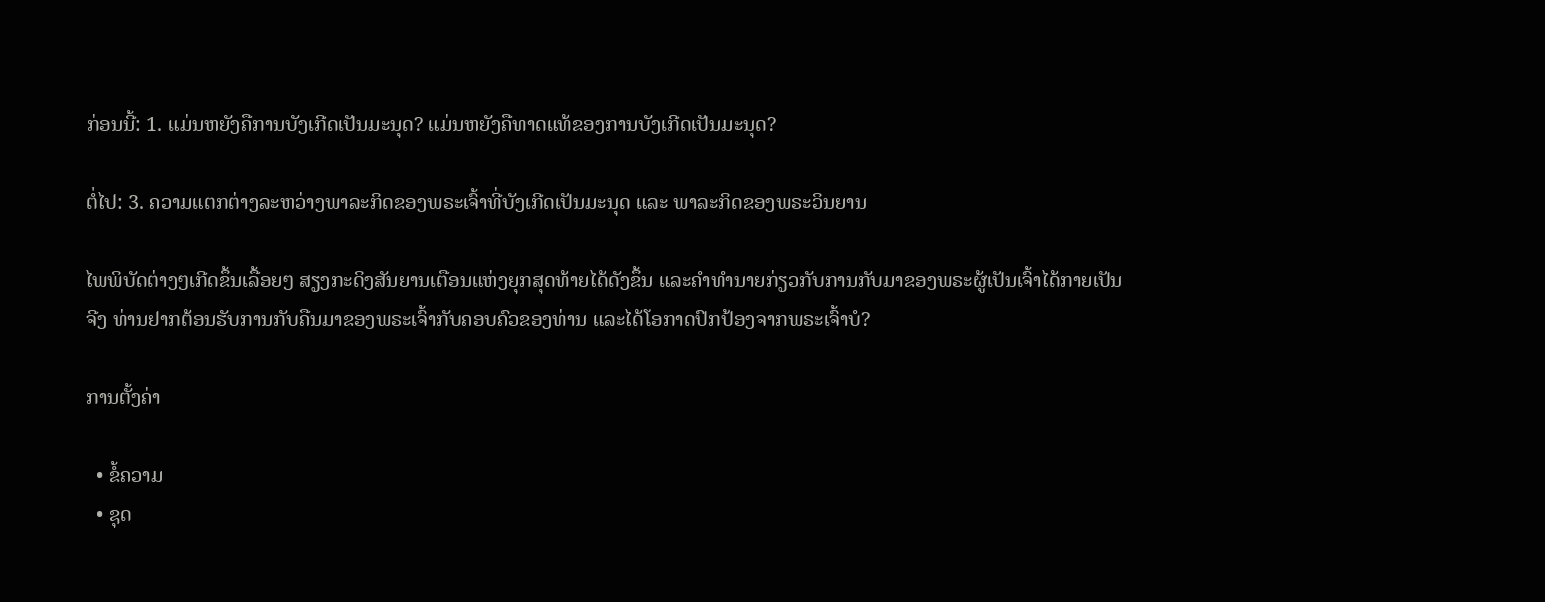ກ່ອນນີ້: 1. ແມ່ນຫຍັງຄືການບັງເກີດເປັນມະນຸດ? ແມ່ນຫຍັງຄືທາດແທ້ຂອງການບັງເກີດເປັນມະນຸດ?

ຕໍ່ໄປ: 3. ຄວາມແຕກຕ່າງລະຫວ່າງພາລະກິດຂອງພຣະເຈົ້າທີ່ບັງເກີດເປັນມະນຸດ ແລະ ພາລະກິດຂອງພຣະວິນຍານ

ໄພພິບັດຕ່າງໆເກີດຂຶ້ນເລື້ອຍໆ ສຽງກະດິງສັນຍານເຕືອນແຫ່ງຍຸກສຸດທ້າຍໄດ້ດັງຂຶ້ນ ແລະຄໍາທໍານາຍກ່ຽວກັບການກັບມາຂອງພຣະຜູ້ເປັນເຈົ້າໄດ້ກາຍເປັນຈີງ ທ່ານຢາກຕ້ອນຮັບການກັບຄືນມາຂອງພຣະເຈົ້າກັບຄອບຄົວຂອງທ່ານ ແລະໄດ້ໂອກາດປົກປ້ອງຈາກພຣະເຈົ້າບໍ?

ການຕັ້ງຄ່າ

  • ຂໍ້ຄວາມ
  • ຊຸດ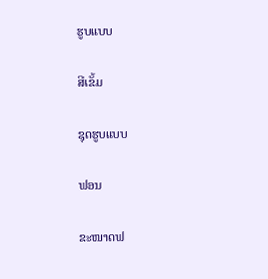ຮູບແບບ

ສີເຂັ້ມ

ຊຸດຮູບແບບ

ຟອນ

ຂະໜາດຟ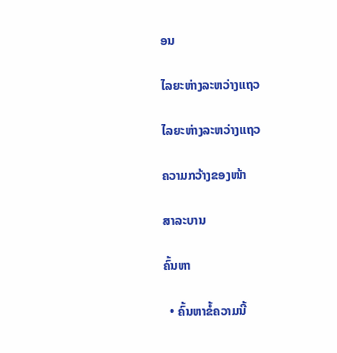ອນ

ໄລຍະຫ່າງລະຫວ່າງແຖວ

ໄລຍະຫ່າງລະຫວ່າງແຖວ

ຄວາມກວ້າງຂອງໜ້າ

ສາລະບານ

ຄົ້ນຫາ

  • ຄົ້ນຫາຂໍ້ຄວາມນີ້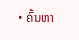• ຄົ້ນຫາ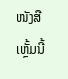ໜັງສືເຫຼັ້ມນີ້